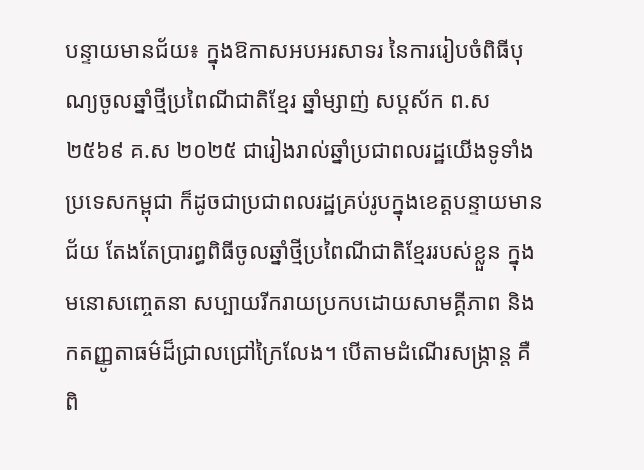បន្ទាយមានជ័យ៖ ក្នុងឱកាសអបអរសាទរ នៃការរៀបចំពិធីបុណ្យចូលឆ្នាំថ្មីប្រពៃណីជាតិខ្មែរ ឆ្នាំម្សាញ់ សប្តស័ក ព.ស ២៥៦៩ គ.ស ២០២៥ ជារៀងរាល់ឆ្នាំប្រជាពលរដ្ឋយើងទូទាំងប្រទេសកម្ពុជា ក៏ដូចជាប្រជាពលរដ្ឋគ្រប់រូបក្នុងខេត្តបន្ទាយមានជ័យ តែងតែប្រារព្ធពិធីចូលឆ្នាំថ្មីប្រពៃណីជាតិខ្មែររបស់ខ្លួន ក្នុងមនោសញ្ចេតនា សប្បាយរីករាយប្រកបដោយសាមគ្គីភាព និងកតញ្ញូតាធម៌ដ៏ជ្រាលជ្រៅក្រៃលែង។ បើតាមដំណើរសង្ក្រាន្ត គឺពិ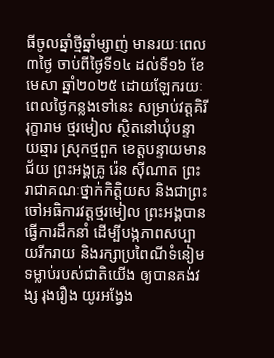ធីចូលឆ្នាំថ្មីឆ្នាំម្សាញ់ មានរយៈពេល៣ថ្ងៃ ចាប់ពីថ្ងៃទី១៤ ដល់ទី១៦ ខែមេសា ឆ្នាំ២០២៥ ដោយឡែករយៈពេលថ្ងៃកន្លងទៅនេះ សម្រាប់វត្តគិរីរុក្ខារាម ថ្មរមៀល ស្ថិតនៅឃុំបន្ទាយឆ្មារ ស្រុកថ្មពួក ខេត្តបន្ទាយមានជ័យ ព្រះអង្គគ្រូ រ៉េន ស៊ីណាត ព្រះរាជាគណៈថ្នាក់កិត្តិយស និងជាព្រះចៅអធិការវត្តថ្មរមៀល ព្រះអង្គបានធ្វើការដឹកនាំ ដើម្បីបង្កភាពសប្បាយរីករាយ និងរក្សាប្រពៃណីទំនៀមទម្លាប់របស់ជាតិយើង ឲ្យបានគង់វង្ស រុងរឿង យូរអង្វែង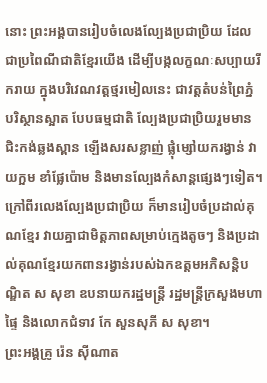នោះ ព្រះអង្គបានរៀបចំលេងល្បែងប្រជាប្រិយ ដែលជាប្រពៃណីជាតិខ្មែរយើង ដើម្បីបង្កលក្ខណៈសប្បាយរីករាយ ក្នុងបរិវេណវត្តថ្មរមៀលនេះ ជាវត្តតំបន់ព្រៃភ្នំ បរិស្ថានស្អាត បែបធម្មជាតិ ល្បែងប្រជាប្រិយរួមមាន ជិះកង់ឆ្លងស្ពាន ឡើងសរសខ្លាញ់ ផ្លុំម្សៅយករង្វាន់ វាយក្អម ខាំផ្លែប៉ោម និងមានល្បែងកំសាន្តផ្សេងៗទៀត។
ក្រៅពីរលេងល្បែងប្រជាប្រិយ ក៏មានរៀបចំប្រដាល់គុណខ្មែរ វាយគ្នាជាមិត្តភាពសម្រាប់ក្មេងតូចៗ និងប្រដាល់គុណខ្មែរយកពានរង្វាន់របស់ឯកឧត្តមអភិសន្តិបណ្ឌិត ស សុខា ឧបនាយករដ្ឋមន្ត្រី រដ្ឋមន្ត្រីក្រសួងមហាផ្ទៃ និងលោកជំទាវ កែ សួនសុភី ស សុខា។
ព្រះអង្គគ្រូ រ៉េន ស៊ីណាត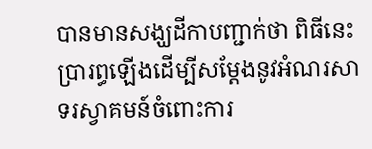បានមានសង្ឃដីកាបញ្ជាក់ថា ពិធីនេះប្រារព្ធឡើងដើម្បីសម្តែងនូវអំណរសាទរស្វាគមន៍ចំពោះការ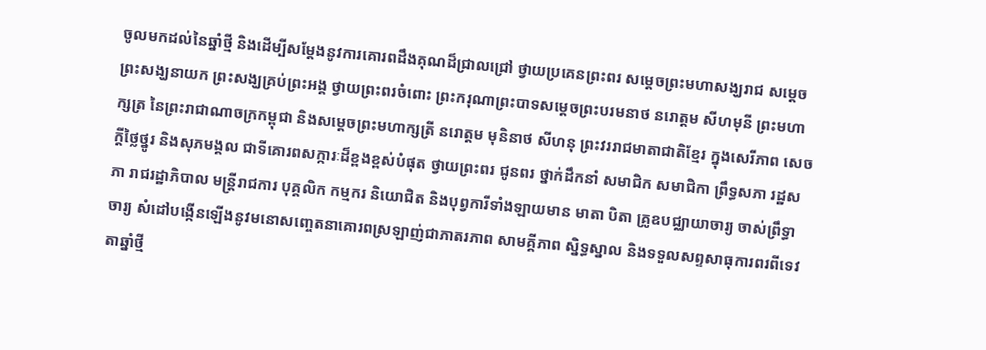ចូលមកដល់នៃឆ្នាំថ្មី និងដើម្បីសម្តែងនូវការគោរពដឹងគុណដ៏ជ្រាលជ្រៅ ថ្វាយប្រគេនព្រះពរ សម្តេចព្រះមហាសង្ឃរាជ សម្តេចព្រះសង្ឃនាយក ព្រះសង្ឃគ្រប់ព្រះអង្គ ថ្វាយព្រះពរចំពោះ ព្រះករុណាព្រះបាទសម្តេចព្រះបរមនាថ នរោត្តម សីហមុនី ព្រះមហាក្សត្រ នៃព្រះរាជាណាចក្រកម្ពុជា និងសម្តេចព្រះមហាក្សត្រី នរោត្តម មុនិនាថ សីហនុ ព្រះវររាជមាតាជាតិខ្មែរ ក្នុងសេរីភាព សេចក្តីថ្លៃថ្នូរ និងសុភមង្គល ជាទីគោរពសក្ការៈដ៏ខ្ពងខ្ពស់បំផុត ថ្វាយព្រះពរ ជូនពរ ថ្នាក់ដឹកនាំ សមាជិក សមាជិកា ព្រឹទ្ធសភា រដ្ឋសភា រាជរដ្ឋាភិបាល មន្ត្រីរាជការ បុគ្គលិក កម្មករ និយោជិត និងបុព្វការីទាំងឡាយមាន មាតា បិតា គ្រូឧបជ្ឈាយាចារ្យ ចាស់ព្រឹទ្ធាចារ្យ សំដៅបង្កើនឡើងនូវមនោសញ្ចេតនាគោរពស្រឡាញ់ជាភាតរភាព សាមគ្គីភាព ស្និទ្ធស្នាល និងទទួលសព្ទសាធុការពរពីទេវតាឆ្នាំថ្មី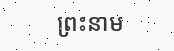ព្រះនាម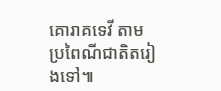គោរាគទេវី តាមប្រពៃណីជាតិតរៀងទៅ៕